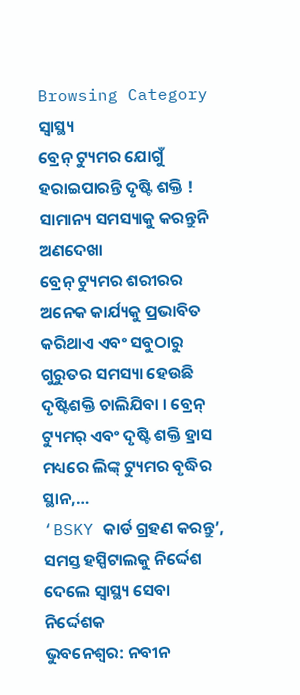Browsing Category
ସ୍ୱାସ୍ଥ୍ୟ
ବ୍ରେନ୍ ଟ୍ୟୁମର ଯୋଗୁଁ ହରାଇପାରନ୍ତି ଦୃଷ୍ଟି ଶକ୍ତି ! ସାମାନ୍ୟ ସମସ୍ୟାକୁ କରନ୍ତୁନି ଅଣଦେଖା
ବ୍ରେନ୍ ଟ୍ୟୁମର ଶରୀରର ଅନେକ କାର୍ଯ୍ୟକୁ ପ୍ରଭାବିତ କରିଥାଏ ଏବଂ ସବୁଠାରୁ ଗୁରୁତର ସମସ୍ୟା ହେଉଛି ଦୃଷ୍ଟିଶକ୍ତି ଚାଲିଯିବା । ବ୍ରେନ୍ ଟ୍ୟୁମର୍ ଏବଂ ଦୃଷ୍ଟି ଶକ୍ତି ହ୍ରାସ ମଧ୍ୟରେ ଲିଙ୍କ୍ ଟ୍ୟୁମର ବୃଦ୍ଧିର ସ୍ଥାନ,…
‘BSKY କାର୍ଡ ଗ୍ରହଣ କରନ୍ତୁ’, ସମସ୍ତ ହସ୍ପିଟାଲକୁ ନିର୍ଦ୍ଦେଶ ଦେଲେ ସ୍ୱାସ୍ଥ୍ୟ ସେବା ନିର୍ଦ୍ଦେଶକ
ଭୁବନେଶ୍ୱର: ନବୀନ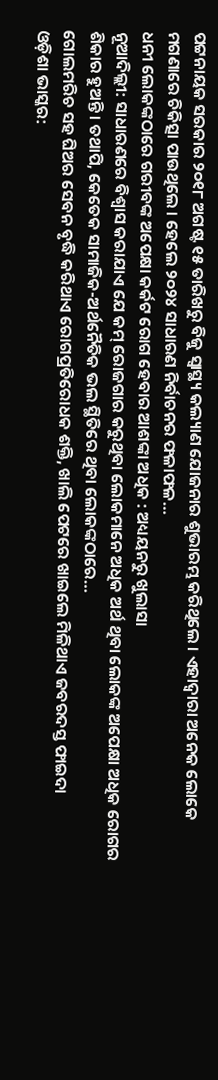ପଟ୍ଟନାୟକ ସରକାର ୨୦୧୮ ଅଗଷ୍ଟ ୧୫ ତାରିଖରୁ ବିଜୁ ସ୍ୱାସ୍ଥ୍ୟ କଲ୍ୟାଣ ଯୋଜନାର ଶୁଭାରମ୍ଭ କରିଥିଲେ । ଏହାଦ୍ୱାରା ଅନେକ ଲୋକେ ମଗଣାରେ ଚିକିତ୍ସା ପାଉଥିଲେ । ହେଲେ ୨୦୨୪ ସାଧାରଣ ନିର୍ବାଚନର ଫଳାଫଳ…
ଧନୀ ଲୋକଙ୍କଠାରେ ଗରୀବଙ୍କ ଅପେକ୍ଷା କର୍କଟ ରୋଗ ହେବାର ଆଶଙ୍କା ଅଧିକ : ଅଧ୍ୟୟନରୁ ଖୁଲାସା
ନୂଆଦିଲ୍ଲୀ: ସାଧାରଣରେ ବିଶ୍ୱାସ କରାଯାଏ ଯେ କମ୍ ରୋଜଗାର କରୁଥିବା ଲୋକମାନେ ଅଧିକ ଅର୍ଥ ଥିବା ଲୋକଙ୍କ ଅପେକ୍ଷା ଅଧିକ ରୋଗର ଶିକାର ହୁଅନ୍ତି। ତଥାପି, କେତେକ ସାମାଜିକ-ଅର୍ଥନୈତିକ ଭଲ ସ୍ଥିତିରେ ଥିବା ଲୋକଙ୍କଠାରେ…
ଗୋଲମରିଚ ସହ ଘିଅର ସେବନ ବୃଦ୍ଧି କରିଥାଏ ରୋଗପ୍ରତିରୋଧକ ଶକ୍ତି, ଖାଲି ପେଟରେ ଖାଇଲେ ମିଳିଥାଏ ଜବରଦସ୍ତ ଫାଇଦା
ଓଡ଼ିଶା ଭାସ୍କର: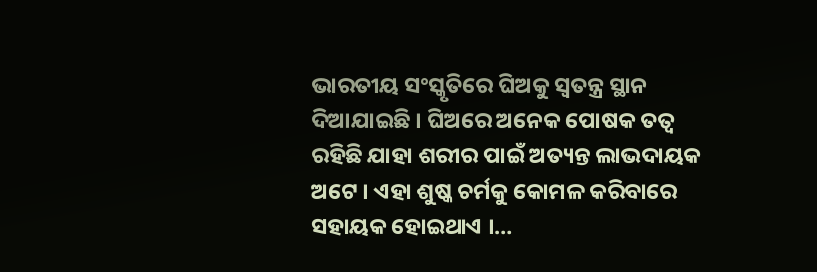ଭାରତୀୟ ସଂସ୍କୃତିରେ ଘିଅକୁ ସ୍ୱତନ୍ତ୍ର ସ୍ଥାନ ଦିଆଯାଇଛି । ଘିଅରେ ଅନେକ ପୋଷକ ତତ୍ୱ ରହିଛି ଯାହା ଶରୀର ପାଇଁ ଅତ୍ୟନ୍ତ ଲାଭଦାୟକ ଅଟେ । ଏହା ଶୁଷ୍କ ଚର୍ମକୁ କୋମଳ କରିବାରେ ସହାୟକ ହୋଇଥାଏ ।…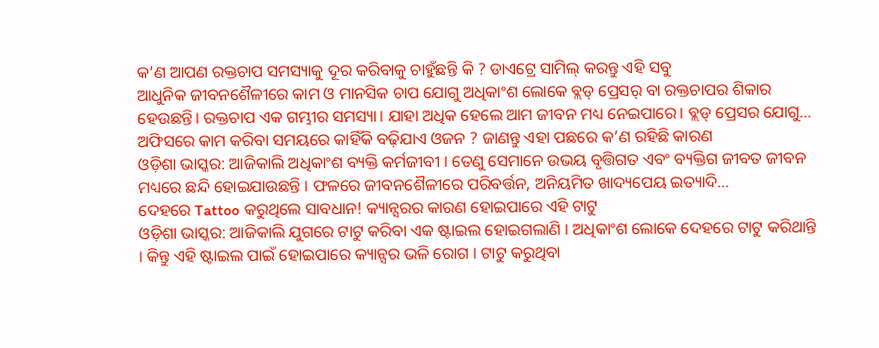କ’ଣ ଆପଣ ରକ୍ତଚାପ ସମସ୍ୟାକୁ ଦୂର କରିବାକୁ ଚାହୁଁଛନ୍ତି କି ? ଡାଏଟ୍ରେ ସାମିଲ୍ କରନ୍ତୁ ଏହି ସବୁ
ଆଧୁନିକ ଜୀବନଶୈଳୀରେ କାମ ଓ ମାନସିକ ଚାପ ଯୋଗୁ ଅଧିକାଂଶ ଲୋକେ ବ୍ଲଡ୍ ପ୍ରେସର୍ ବା ରକ୍ତଚାପର ଶିକାର ହେଉଛନ୍ତି। ରକ୍ତଚାପ ଏକ ଗମ୍ଭୀର ସମସ୍ୟା। ଯାହା ଅଧିକ ହେଲେ ଆମ ଜୀବନ ମଧ୍ୟ ନେଇପାରେ। ବ୍ଲଡ୍ ପ୍ରେସର ଯୋଗୁ…
ଅଫିସରେ କାମ କରିବା ସମୟରେ କାହିଁକି ବଢ଼ିଯାଏ ଓଜନ ? ଜାଣନ୍ତୁ ଏହା ପଛରେ କ’ଣ ରହିଛି କାରଣ
ଓଡ଼ିଶା ଭାସ୍କର: ଆଜିକାଲି ଅଧିକାଂଶ ବ୍ୟକ୍ତି କର୍ମଜୀବୀ । ତେଣୁ ସେମାନେ ଉଭୟ ବୃତ୍ତିଗତ ଏବଂ ବ୍ୟକ୍ତିଗ ଜୀବତ ଜୀବନ ମଧ୍ୟରେ ଛନ୍ଦି ହୋଇଯାଉଛନ୍ତି । ଫଳରେ ଜୀବନଶୈଳୀରେ ପରିବର୍ତ୍ତନ, ଅନିୟମିତ ଖାଦ୍ୟପେୟ ଇତ୍ୟାଦି…
ଦେହରେ Tattoo କରୁଥିଲେ ସାବଧାନ! କ୍ୟାନ୍ସରର କାରଣ ହୋଇପାରେ ଏହି ଟାଟୁ
ଓଡ଼ିଶା ଭାସ୍କର: ଆଜିକାଲି ଯୁଗରେ ଟାଟୁ କରିବା ଏକ ଷ୍ଟାଇଲ ହୋଇଗଲାଣି । ଅଧିକାଂଶ ଲୋକେ ଦେହରେ ଟାଟୁ କରିଥାନ୍ତି । କିନ୍ତୁ ଏହି ଷ୍ଟାଇଲ ପାଇଁ ହୋଇପାରେ କ୍ୟାନ୍ସର ଭଳି ରୋଗ । ଟାଟୁ କରୁଥିବା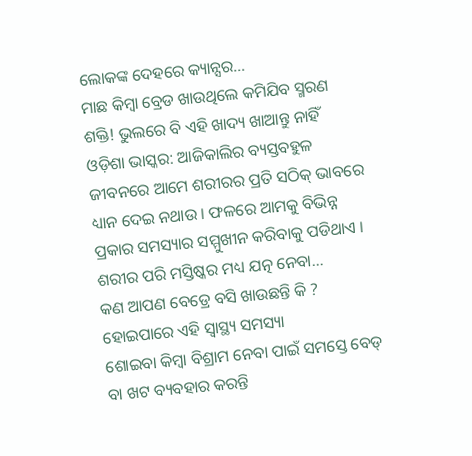ଲୋକଙ୍କ ଦେହରେ କ୍ୟାନ୍ସର…
ମାଛ କିମ୍ବା ବ୍ରେଡ ଖାଉଥିଲେ କମିଯିବ ସ୍ମରଣ ଶକ୍ତି! ଭୁଲରେ ବି ଏହି ଖାଦ୍ୟ ଖାଆନ୍ତୁ ନାହିଁ
ଓଡ଼ିଶା ଭାସ୍କର: ଆଜିକାଲିର ବ୍ୟସ୍ତବହୁଳ ଜୀବନରେ ଆମେ ଶରୀରର ପ୍ରତି ସଠିକ୍ ଭାବରେ ଧ୍ୟାନ ଦେଇ ନଥାଉ । ଫଳରେ ଆମକୁ ବିଭିନ୍ନ ପ୍ରକାର ସମସ୍ୟାର ସମ୍ମୁଖୀନ କରିବାକୁ ପଡିଥାଏ । ଶରୀର ପରି ମସ୍ତିଷ୍କର ମଧ୍ୟ ଯତ୍ନ ନେବା…
କଣ ଆପଣ ବେଡ୍ରେ ବସି ଖାଉଛନ୍ତି କି ? ହୋଇପାରେ ଏହି ସ୍ୱାସ୍ଥ୍ୟ ସମସ୍ୟା
ଶୋଇବା କିମ୍ବା ବିଶ୍ରାମ ନେବା ପାଇଁ ସମସ୍ତେ ବେଡ୍ ବା ଖଟ ବ୍ୟବହାର କରନ୍ତି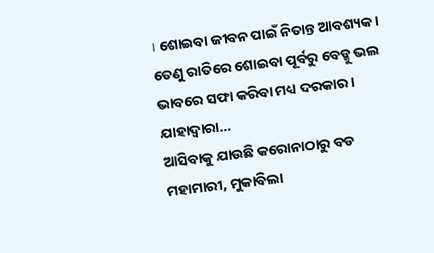। ଶୋଇବା ଜୀବନ ପାଇଁ ନିତାନ୍ତ ଆବଶ୍ୟକ । ତେଣୁ ରାତିରେ ଶୋଇବା ପୂର୍ବରୁ ବେଡ୍କୁ ଭଲ ଭାବରେ ସଫା କରିବା ମଧ୍ୟ ଦରକାର । ଯାହାଦ୍ୱାରା…
ଆସିବାକୁ ଯାଉଛି କରୋନାଠାରୁ ବଡ ମହାମାରୀ, ମୁକାବିଲା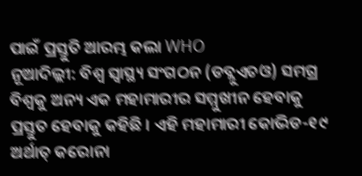ପାଇଁ ପ୍ରସ୍ତୁତି ଆରମ୍ଭ କଲା WHO
ନୂଆଦିଲ୍ଲୀ: ବିଶ୍ୱ ସ୍ୱାସ୍ଥ୍ୟ ସଂଗଠନ (ଡବ୍ଲୁଏଚଓ) ସମଗ୍ର ବିଶ୍ୱକୁ ଅନ୍ୟ ଏକ ମହାମାରୀର ସମ୍ମୁଖୀନ ହେବାକୁ ପ୍ରସ୍ତୁତ ହେବାକୁ କହିଛି । ଏହି ମହାମାରୀ କୋଭିଡ-୧୯ ଅର୍ଥାତ୍ କରୋନା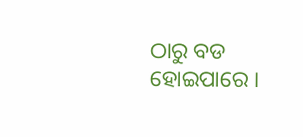ଠାରୁ ବଡ ହୋଇପାରେ ।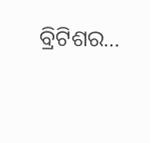ବ୍ରିଟିଶର…